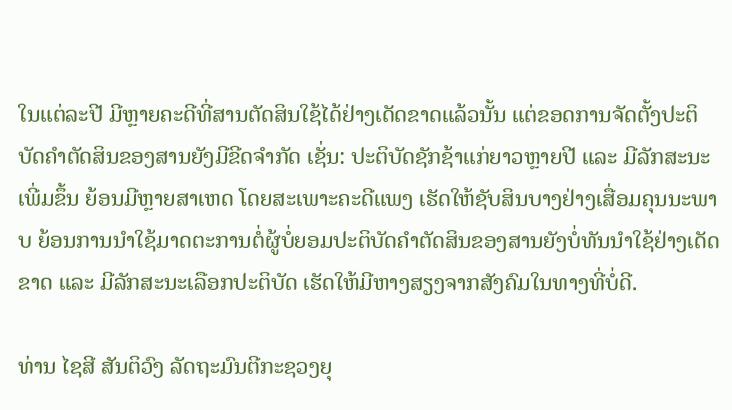ໃນແຕ່ລະປີ ມີຫຼາຍຄະດີທີ່ສານຕັດສິນໃຊ້ໄດ້ຢ່າງເດັດຂາດແລ້ວນັ້ນ ແຕ່ຂອດການຈັດຕັ້ງປະຕິບັດຄໍາຕັດສິນຂອງສານຍັງມີຂີດຈໍາກັດ ເຊັ່ນ: ປະຕິບັດຊັກຊ້າແກ່ຍາວຫຼາຍປີ ແລະ ມີລັກສະນະເພີ່ມຂຶ້ນ ຍ້ອນມີຫຼາຍສາເຫດ ໂດຍສະເພາະຄະດີແພງ ເຮັດໃຫ້ຊັບສິນບາງຢ່າງເສື່ອມຄຸນນະພາບ ຍ້ອນການນໍາໃຊ້ມາດຕະການຕໍ່ຜູ້ບໍ່ຍອມປະຕິບັດຄໍາຕັດສິນຂອງສານຍັງບໍ່ທັນນໍາໃຊ້ຢ່າງເດັດຂາດ ແລະ ມີລັກສະນະເລືອກປະຕິບັດ ເຮັດໃຫ້ມີຫາງສຽງຈາກສັງຄົມໃນທາງທີ່ບໍ່ດີ.

ທ່ານ ໄຊສີ ສັນຕິວົງ ລັດຖະມົນຕີກະຊວງຍຸ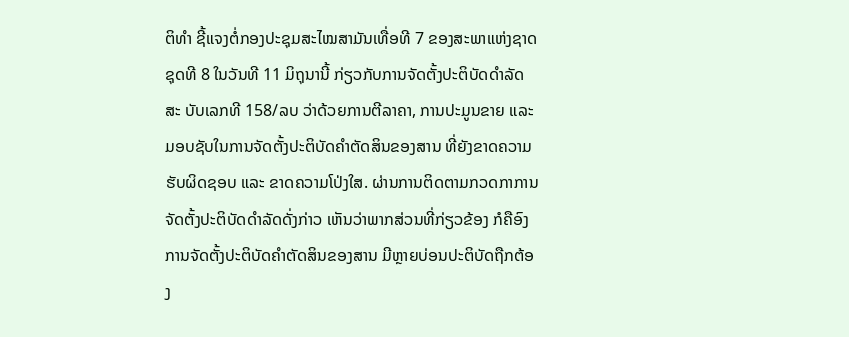ຕິທໍາ ຊີ້ແຈງຕໍ່ກອງປະຊຸມສະໄໝສາມັນເທື່ອທີ 7 ຂອງສະພາແຫ່ງຊາດ ຊຸດທີ 8 ໃນວັນທີ 11 ມິຖຸນານີ້ ກ່ຽວກັບການຈັດຕັ້ງປະຕິບັດດໍາລັດ ສະ ບັບເລກທີ 158/ລບ ວ່າດ້ວຍການຕີລາຄາ, ການປະມູນຂາຍ ແລະ ມອບຊັບໃນການຈັດຕັ້ງປະຕິບັດຄໍາຕັດສິນຂອງສານ ທີ່ຍັງຂາດຄວາມຮັບຜິດຊອບ ແລະ ຂາດຄວາມໂປ່ງໃສ. ຜ່ານການຕິດຕາມກວດກາການຈັດຕັ້ງປະຕິບັດດໍາລັດດັ່ງກ່າວ ເຫັນວ່າພາກສ່ວນທີ່ກ່ຽວຂ້ອງ ກໍຄືອົງການຈັດຕັ້ງປະຕິບັດຄໍາຕັດສິນຂອງສານ ມີຫຼາຍບ່ອນປະຕິບັດຖືກຕ້ອງ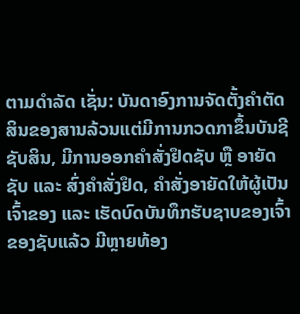ຕາມດໍາລັດ ເຊັ່ນ: ບັນດາອົງການຈັດຕັ້ງຄໍາຕັດສິນຂອງສານລ້ວນແຕ່ມີການກວດກາຂຶ້ນບັນຊີຊັບສິນ, ມີການອອກຄໍາສັ່ງຢຶດຊັບ ຫຼື ອາຍັດຊັບ ແລະ ສົ່ງຄໍາສັ່ງຢຶດ, ຄໍາສັ່ງອາຍັດໃຫ້ຜູ້ເປັນເຈົ້າຂອງ ແລະ ເຮັດບົດບັນທຶກຮັບຊາບຂອງເຈົ້າຂອງຊັບແລ້ວ ມີຫຼາຍທ້ອງ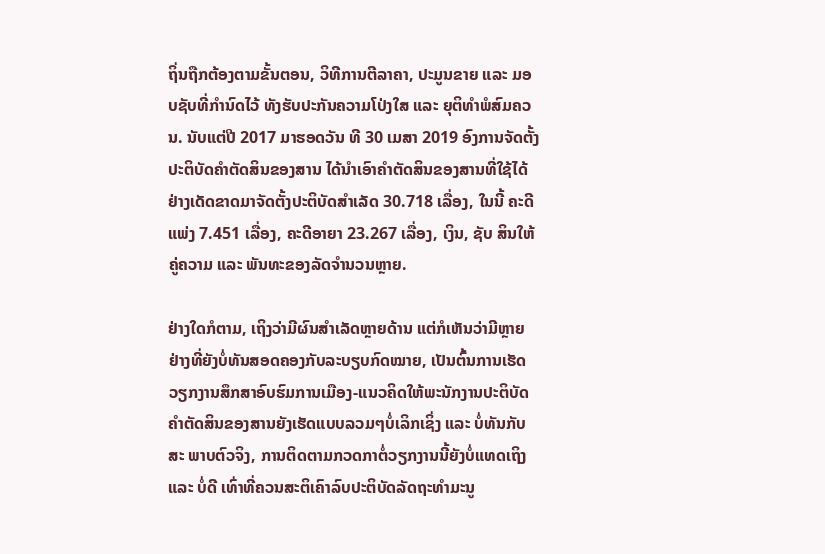ຖິ່ນຖືກຕ້ອງຕາມຂັ້ນຕອນ, ວິທີການຕີລາຄາ, ປະມູນຂາຍ ແລະ ມອບຊັບທີ່ກໍານົດໄວ້ ທັງຮັບປະກັນຄວາມໂປ່ງໃສ ແລະ ຍຸຕິທໍາພໍສົມຄວນ. ນັບແຕ່ປີ 2017 ມາຮອດວັນ ທີ 30 ເມສາ 2019 ອົງການຈັດຕັ້ງປະຕິບັດຄໍາຕັດສິນຂອງສານ ໄດ້ນໍາເອົາຄໍາຕັດສິນຂອງສານທີ່ໃຊ້ໄດ້ຢ່າງເດັດຂາດມາຈັດຕັ້ງປະຕິບັດສໍາເລັດ 30.718 ເລື່ອງ, ໃນນີ້ ຄະດີແພ່ງ 7.451 ເລື່ອງ, ຄະດີອາຍາ 23.267 ເລື່ອງ, ເງິນ, ຊັບ ສິນໃຫ້ຄູ່ຄວາມ ແລະ ພັນທະຂອງລັດຈໍານວນຫຼາຍ.

ຢ່າງໃດກໍຕາມ, ເຖິງວ່າມີຜົນສໍາເລັດຫຼາຍດ້ານ ແຕ່ກໍເຫັນວ່າມີຫຼາຍຢ່າງທີ່ຍັງບໍ່ທັນສອດຄອງກັບລະບຽບກົດໝາຍ, ເປັນຕົ້ນການເຮັດວຽກງານສຶກສາອົບຮົມການເມືອງ-ແນວຄິດໃຫ້ພະນັກງານປະຕິບັດຄໍາຕັດສິນຂອງສານຍັງເຮັດແບບລວມໆບໍ່ເລິກເຊິ່ງ ແລະ ບໍ່ທັນກັບສະ ພາບຕົວຈິງ, ການຕິດຕາມກວດກາຕໍ່ວຽກງານນີ້ຍັງບໍ່ແທດເຖິງ ແລະ ບໍ່ດີ ເທົ່າທີ່ຄວນສະຕິເຄົາລົບປະຕິບັດລັດຖະທໍາມະນູ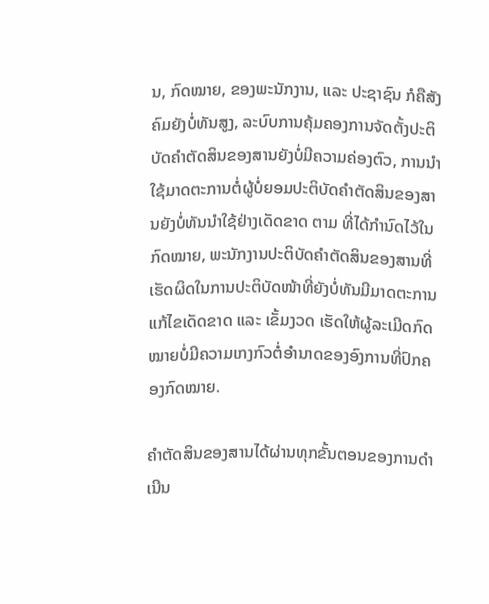ນ, ກົດໝາຍ, ຂອງພະນັກງານ, ແລະ ປະຊາຊົນ ກໍຄືສັງຄົມຍັງບໍ່ທັນສູງ, ລະບົບການຄຸ້ມຄອງການຈັດຕັ້ງປະຕິບັດຄໍາຕັດສິນຂອງສານຍັງບໍ່ມີຄວາມຄ່ອງຕົວ, ການນໍາໃຊ້ມາດຕະການຕໍ່ຜູ້ບໍ່ຍອມປະຕິບັດຄໍາຕັດສິນຂອງສານຍັງບໍ່ທັນນໍາໃຊ້ຢ່າງເດັດຂາດ ຕາມ ທີ່ໄດ້ກໍານົດໄວ້ໃນກົດໝາຍ, ພະນັກງານປະຕິບັດຄໍາຕັດສິນຂອງສານທີ່ເຮັດຜິດໃນການປະຕິບັດໜ້າທີ່ຍັງບໍ່ທັນມີມາດຕະການແກ້ໄຂເດັດຂາດ ແລະ ເຂັ້ມງວດ ເຮັດໃຫ້ຜູ້ລະເມີດກົດໝາຍບໍ່ມີຄວາມເກງກົວຕໍ່ອໍານາດຂອງອົງການທີ່ປົກຄອງກົດໝາຍ.

ຄໍາຕັດສິນຂອງສານໄດ້ຜ່ານທຸກຂັ້ນຕອນຂອງການດໍາເນີນ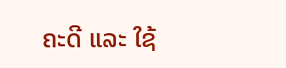ຄະດີ ແລະ ໃຊ້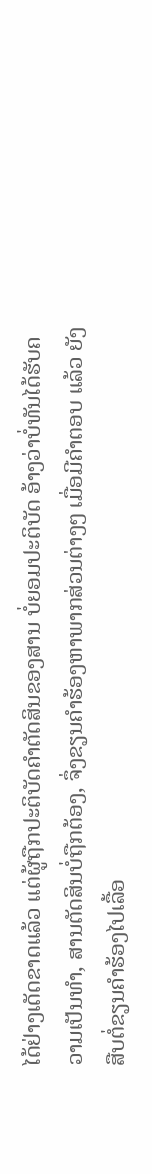ໄດ້ຢ່າງເດັດຂາດແລ້ວ ແຕ່ຜູ້ຖືກປະຕິບັດຄໍາຕັດສິນຂອງສານ ບໍ່ຍອມປະຕິບັດ ອ້າງວ່າບໍ່ທັນໄດ້ຮັບຄວາມເປັນທໍາ, ສານຕັດສິນບໍ່ຖືກຕ້ອງ, ຈຶ່ງຂຽນຄໍາຮ້ອງຫາພາກສ່ວນຕ່າງໆ ເມື່ອມີຄໍາຕອບ ແລ້ວ ຍັງສືບຕໍ່ຂຽນຄໍາຮ້ອງໄປເລື້ອ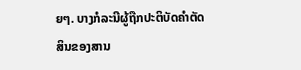ຍໆ. ບາງກໍລະນີຜູ້ຖືກປະຕິບັດຄໍາຕັດສິນຂອງສານ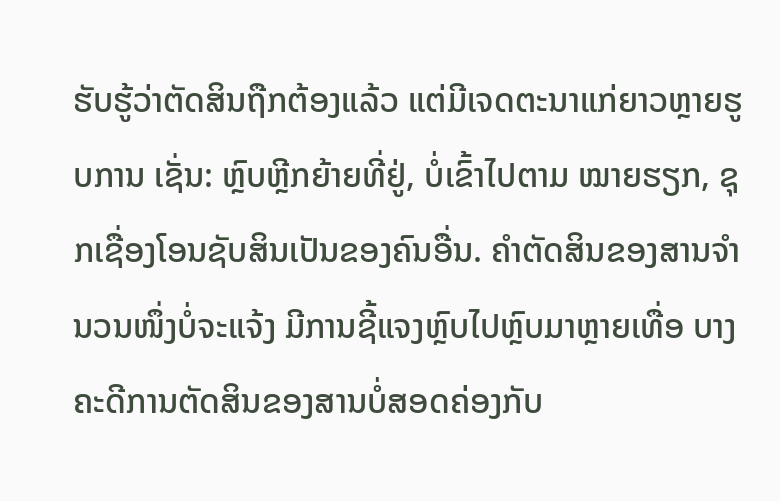ຮັບຮູ້ວ່າຕັດສິນຖືກຕ້ອງແລ້ວ ແຕ່ມີເຈດຕະນາແກ່ຍາວຫຼາຍຮູບການ ເຊັ່ນ: ຫຼົບຫຼີກຍ້າຍທີ່ຢູ່, ບໍ່ເຂົ້າໄປຕາມ ໝາຍຮຽກ, ຊຸກເຊື່ອງໂອນຊັບສິນເປັນຂອງຄົນອື່ນ. ຄໍາຕັດສິນຂອງສານຈໍານວນໜຶ່ງບໍ່ຈະແຈ້ງ ມີການຊີ້ແຈງຫຼົບໄປຫຼົບມາຫຼາຍເທື່ອ ບາງຄະດີການຕັດສິນຂອງສານບໍ່ສອດຄ່ອງກັບ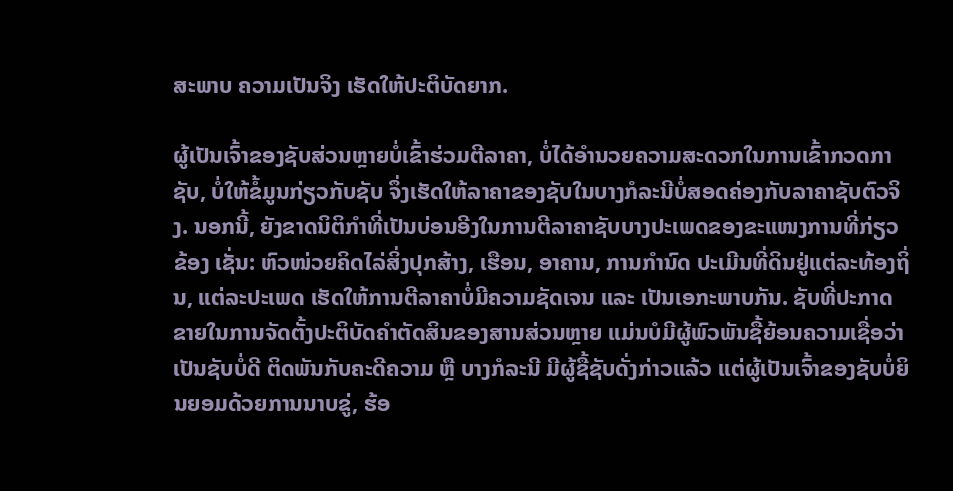ສະພາບ ຄວາມເປັນຈິງ ເຮັດໃຫ້ປະຕິບັດຍາກ.

ຜູ້ເປັນເຈົ້າຂອງຊັບສ່ວນຫຼາຍບໍ່ເຂົ້າຮ່ວມຕີລາຄາ, ບໍ່ໄດ້ອໍານວຍຄວາມສະດວກໃນການເຂົ້າກວດກາຊັບ, ບໍ່ໃຫ້ຂໍ້ມູນກ່ຽວກັບຊັບ ຈຶ່ງເຮັດໃຫ້ລາຄາຂອງຊັບໃນບາງກໍລະນີບໍ່ສອດຄ່ອງກັບລາຄາຊັບຕົວຈິງ. ນອກນີ້, ຍັງຂາດນິຕິກໍາທີ່ເປັນບ່ອນອີງໃນການຕີລາຄາຊັບບາງປະເພດຂອງຂະແໜງການທີ່ກ່ຽວຂ້ອງ ເຊັ່ນ: ຫົວໜ່ວຍຄິດໄລ່ສິ່ງປຸກສ້າງ, ເຮືອນ, ອາຄານ, ການກໍານົດ ປະເມີນທີ່ດິນຢູ່ແຕ່ລະທ້ອງຖິ່ນ, ແຕ່ລະປະເພດ ເຮັດໃຫ້ການຕີລາຄາບໍ່ມີຄວາມຊັດເຈນ ແລະ ເປັນເອກະພາບກັນ. ຊັບທີ່ປະກາດຂາຍໃນການຈັດຕັ້ງປະຕິບັດຄໍາຕັດສິນຂອງສານສ່ວນຫຼາຍ ແມ່ນບໍມີຜູ້ພົວພັນຊື້ຍ້ອນຄວາມເຊື່ອວ່າເປັນຊັບບໍ່ດີ ຕິດພັນກັບຄະດີຄວາມ ຫຼື ບາງກໍລະນີ ມີຜູ້ຊື້ຊັບດັ່ງກ່າວແລ້ວ ແຕ່ຜູ້ເປັນເຈົ້າຂອງຊັບບໍ່ຍິນຍອມດ້ວຍການນາບຂູ່, ຮ້ອ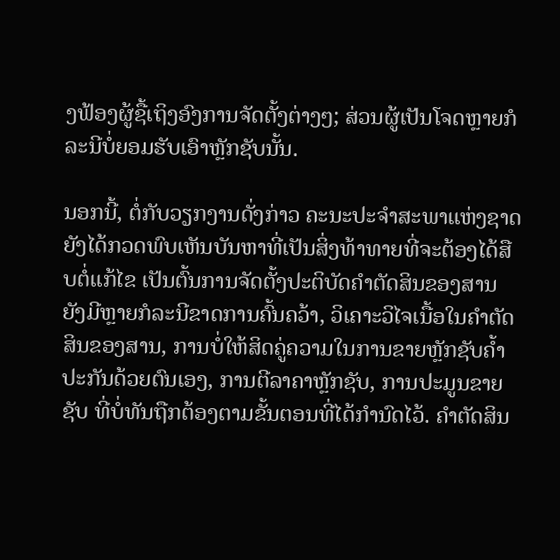ງຟ້ອງຜູ້ຊື້ເຖິງອົງການຈັດຕັ້ງຕ່າງໆ; ສ່ວນຜູ້ເປັນໂຈດຫຼາຍກໍ ລະນີບໍ່ຍອມຮັບເອົາຫຼັກຊັບນັ້ນ.

ນອກນີ້, ຕໍ່ກັບວຽກງານດັ່ງກ່າວ ຄະນະປະຈໍາສະພາແຫ່ງຊາດ ຍັງໄດ້ກວດພົບເຫັນບັນຫາທີ່ເປັນສິ່ງທ້າທາຍທີ່ຈະຕ້ອງໄດ້ສືບຕໍ່ແກ້ໄຂ ເປັນຕົ້ນການຈັດຕັ້ງປະຕິບັດຄໍາຕັດສິນຂອງສານ ຍັງມີຫຼາຍກໍລະນີຂາດການຄົ້ນຄວ້າ, ວິເຄາະວິໄຈເນື້ອໃນຄໍາຕັດສິນຂອງສານ, ການບໍ່ໃຫ້ສິດຄູ່ຄວາມໃນການຂາຍຫຼັກຊັບຄ້ຳປະກັນດ້ວຍຕົນເອງ, ການຕີລາຄາຫຼັກຊັບ, ການປະມູນຂາຍ ຊັບ ທີ່ບໍ່ທັນຖືກຕ້ອງຕາມຂັ້ນຕອນທີ່ໄດ້ກໍານົດໄວ້. ຄໍາຕັດສິນ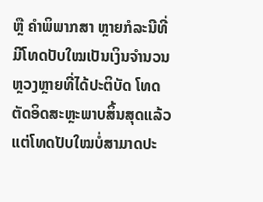ຫຼື ຄໍາພິພາກສາ ຫຼາຍກໍລະນີທີ່ມີໂທດປັບໃໝເປັນເງິນຈໍານວນຫຼວງຫຼາຍທີ່ໄດ້ປະຕິບັດ ໂທດຕັດອິດສະຫຼະພາບສິ້ນສຸດແລ້ວ ແຕ່ໂທດປັບໃໝບໍ່ສາມາດປະ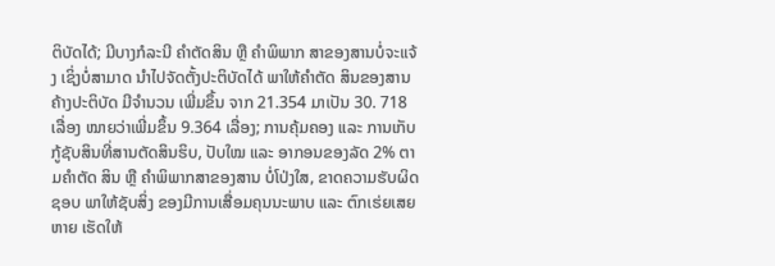ຕິບັດໄດ້; ມີບາງກໍລະນີ ຄໍາຕັດສິນ ຫຼື ຄໍາພິພາກ ສາຂອງສານບໍ່ຈະແຈ້ງ ເຊິ່ງບໍ່ສາມາດ ນໍາໄປຈັດຕັ້ງປະຕິບັດໄດ້ ພາໃຫ້ຄໍາຕັດ ສິນຂອງສານຄ້າງປະຕິບັດ ມີຈໍານວນ ເພີ່ມຂຶ້ນ ຈາກ 21.354 ມາເປັນ 30. 718 ເລື່ອງ ໝາຍວ່າເພີ່ມຂຶ້ນ 9.364 ເລື່ອງ; ການຄຸ້ມຄອງ ແລະ ການເກັບ ກູ້ຊັບສິນທີ່ສານຕັດສິນຮິບ, ປັບໃໝ ແລະ ອາກອນຂອງລັດ 2% ຕາມຄໍາຕັດ ສິນ ຫຼື ຄໍາພິພາກສາຂອງສານ ບໍ່ໂປ່ງໃສ, ຂາດຄວາມຮັບຜິດຊອບ ພາໃຫ້ຊັບສິ່ງ ຂອງມີການເສື່ອມຄຸນນະພາບ ແລະ ຕົກເຮ່ຍເສຍຫາຍ ເຮັດໃຫ້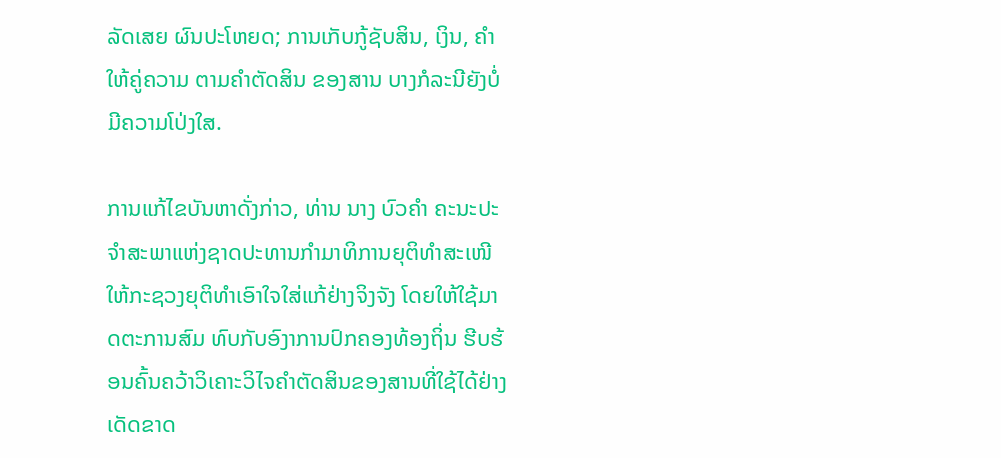ລັດເສຍ ຜົນປະໂຫຍດ; ການເກັບກູ້ຊັບສິນ, ເງິນ, ຄໍາ ໃຫ້ຄູ່ຄວາມ ຕາມຄໍາຕັດສິນ ຂອງສານ ບາງກໍລະນີຍັງບໍ່ມີຄວາມໂປ່ງໃສ.

ການແກ້ໄຂບັນຫາດັ່ງກ່າວ, ທ່ານ ນາງ ບົວຄໍາ ຄະນະປະຈໍາສະພາແຫ່ງຊາດປະທານກໍາມາທິການຍຸຕິທໍາສະເໜີໃຫ້ກະຊວງຍຸຕິທໍາເອົາໃຈໃສ່ແກ້ຢ່າງຈິງຈັງ ໂດຍໃຫ້ໃຊ້ມາດຕະການສົມ ທົບກັບອົງາການປົກຄອງທ້ອງຖິ່ນ ຮີບຮ້ອນຄົ້ນຄວ້າວິເຄາະວິໄຈຄໍາຕັດສິນຂອງສານທີ່ໃຊ້ໄດ້ຢ່າງເດັດຂາດ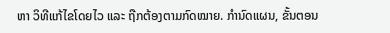ຫາ ວິທີແກ້ໄຂໂດຍໄວ ແລະ ຖືກຕ້ອງຕາມກົດໝາຍ. ກຳນົດແຜນ, ຂັ້ນຕອນ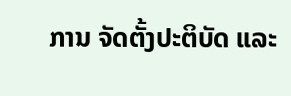ການ ຈັດຕັ້ງປະຕິບັດ ແລະ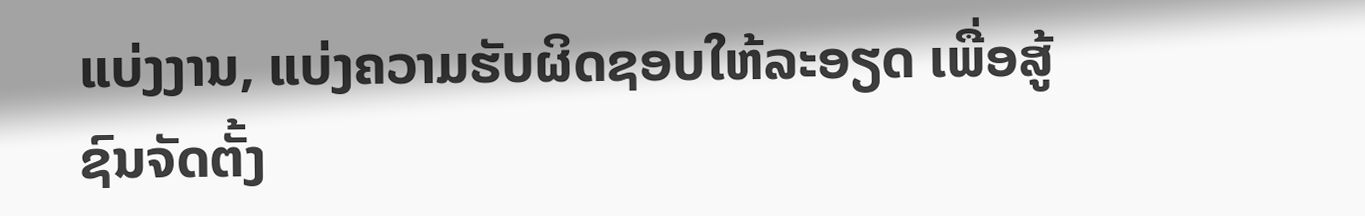ແບ່ງງານ, ແບ່ງຄວາມຮັບຜິດຊອບໃຫ້ລະອຽດ ເພື່ອສູ້ຊົນຈັດຕັ້ງ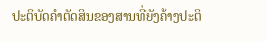ປະຕິບັດຄໍາຕັດສິນຂອງສານທີ່ຍັງຄ້າງປະຕິ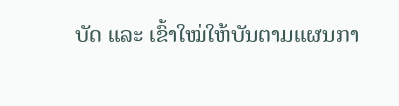ບັດ ແລະ ເຂົ້າໃໝ່ໃຫ້ບັນຕາມແຜນກາ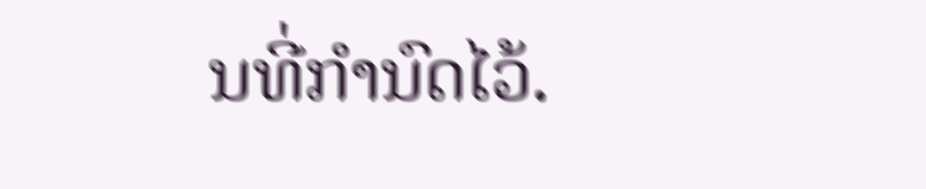ນທີ່ກໍານົດໄວ້.